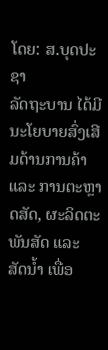ໂດຍ: ສ.ບຸດປະຊາ
ລັດຖະບານ ໄດ້ມີນະໂຍບາຍສົ່ງເສີມດ້ານການຄ້າ ແລະ ການຕະຫຼາດສັດ, ຜະລິດຕະພັນສັດ ແລະ ສັດນໍ້າ ເພື່ອ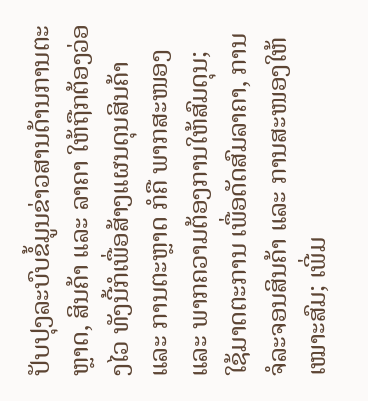ປັບປຸງລະບົບຂໍ້ມູນຂ່າວສານດ້ານການຕະຫຼາດ, ສິນຄ້າ ແລະ ລາຄາ ໃຫ້ຖືກຕ້ອງວ່ອງໄວ ທັງນີ້ກໍເພື່ອສ້າງແຜນດຸນສິນຄ້າ ແລະ ການຕະຫຼາດ ກໍຄື ພາກສະໜອງ ແລະ ພາກຄວາມຕ້ອງການໃຫ້ສົມດຸນ; ໃຊ້ມາດຕະການ ເພື່ອດັດສົມລາຄາ, ການຈໍລະຈອນສິນຄ້າ ແລະ ການສະໜອງໃຫ້ເໝາະສົມ; ເພີ່ມ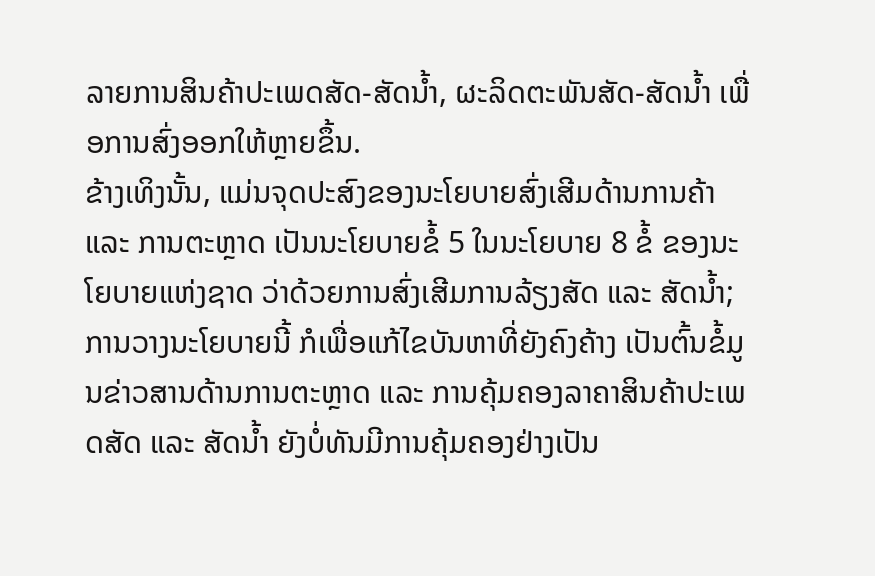ລາຍການສິນຄ້າປະເພດສັດ-ສັດນໍ້າ, ຜະລິດຕະພັນສັດ-ສັດນໍ້າ ເພື່ອການສົ່ງອອກໃຫ້ຫຼາຍຂຶ້ນ.
ຂ້າງເທິງນັ້ນ, ແມ່ນຈຸດປະສົງຂອງນະໂຍບາຍສົ່ງເສີມດ້ານການຄ້າ ແລະ ການຕະຫຼາດ ເປັນນະໂຍບາຍຂໍ້ 5 ໃນນະໂຍບາຍ 8 ຂໍ້ ຂອງນະໂຍບາຍແຫ່ງຊາດ ວ່າດ້ວຍການສົ່ງເສີມການລ້ຽງສັດ ແລະ ສັດນໍ້າ; ການວາງນະໂຍບາຍນີ້ ກໍເພື່ອແກ້ໄຂບັນຫາທີ່ຍັງຄົງຄ້າງ ເປັນຕົ້ນຂໍ້ມູນຂ່າວສານດ້ານການຕະຫຼາດ ແລະ ການຄຸ້ມຄອງລາຄາສິນຄ້າປະເພດສັດ ແລະ ສັດນໍ້າ ຍັງບໍ່ທັນມີການຄຸ້ມຄອງຢ່າງເປັນ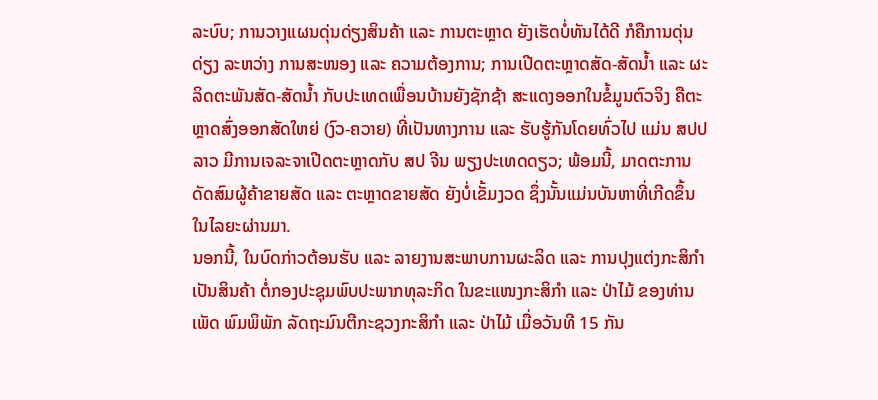ລະບົບ; ການວາງແຜນດຸ່ນດ່ຽງສິນຄ້າ ແລະ ການຕະຫຼາດ ຍັງເຮັດບໍ່ທັນໄດ້ດີ ກໍຄືການດຸ່ນດ່ຽງ ລະຫວ່າງ ການສະໜອງ ແລະ ຄວາມຕ້ອງການ; ການເປີດຕະຫຼາດສັດ-ສັດນໍ້າ ແລະ ຜະລິດຕະພັນສັດ-ສັດນໍ້າ ກັບປະເທດເພື່ອນບ້ານຍັງຊັກຊ້າ ສະແດງອອກໃນຂໍ້ມູນຕົວຈິງ ຄືຕະຫຼາດສົ່ງອອກສັດໃຫຍ່ (ງົວ-ຄວາຍ) ທີ່ເປັນທາງການ ແລະ ຮັບຮູ້ກັນໂດຍທົ່ວໄປ ແມ່ນ ສປປ ລາວ ມີການເຈລະຈາເປີດຕະຫຼາດກັບ ສປ ຈີນ ພຽງປະເທດດຽວ; ພ້ອມນີ້, ມາດຕະການດັດສົມຜູ້ຄ້າຂາຍສັດ ແລະ ຕະຫຼາດຂາຍສັດ ຍັງບໍ່ເຂັ້ມງວດ ຊຶ່ງນັ້ນແມ່ນບັນຫາທີ່ເກີດຂຶ້ນໃນໄລຍະຜ່ານມາ.
ນອກນີ້, ໃນບົດກ່າວຕ້ອນຮັບ ແລະ ລາຍງານສະພາບການຜະລິດ ແລະ ການປຸງແຕ່ງກະສິກຳ ເປັນສິນຄ້າ ຕໍ່ກອງປະຊຸມພົບປະພາກທຸລະກິດ ໃນຂະແໜງກະສິກຳ ແລະ ປ່າໄມ້ ຂອງທ່ານ ເພັດ ພົມພິພັກ ລັດຖະມົນຕີກະຊວງກະສິກຳ ແລະ ປ່າໄມ້ ເມື່ອວັນທີ 15 ກັນ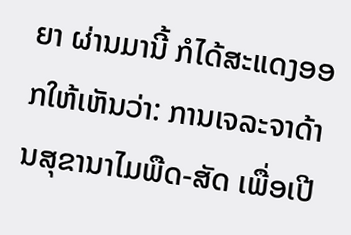ຍາ ຜ່ານມານີ້ ກໍໄດ້ສະແດງອອກໃຫ້ເຫັນວ່າ: ການເຈລະຈາດ້ານສຸຂານາໄມພືດ-ສັດ ເພື່ອເປີ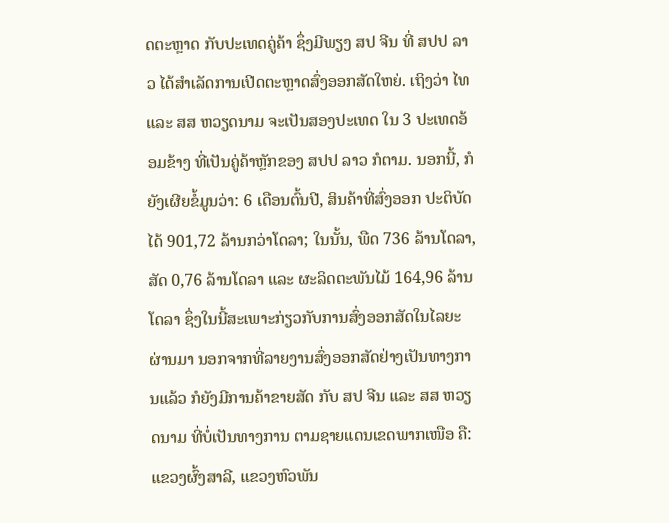ດຕະຫຼາດ ກັບປະເທດຄູ່ຄ້າ ຊຶ່ງມີພຽງ ສປ ຈີນ ທີ່ ສປປ ລາວ ໄດ້ສຳເລັດການເປີດຕະຫຼາດສົ່ງອອກສັດໃຫຍ່. ເຖິງວ່າ ໄທ ແລະ ສສ ຫວຽດນາມ ຈະເປັນສອງປະເທດ ໃນ 3 ປະເທດອ້ອມຂ້າງ ທີ່ເປັນຄູ່ຄ້າຫຼັກຂອງ ສປປ ລາວ ກໍຕາມ. ນອກນີ້, ກໍຍັງເຜີຍຂໍ້ມູນວ່າ: 6 ເດືອນຕົ້ນປີ, ສິນຄ້າທີ່ສົ່ງອອກ ປະຕິບັດໄດ້ 901,72 ລ້ານກວ່າໂດລາ; ໃນນັ້ນ, ພືດ 736 ລ້ານໂດລາ, ສັດ 0,76 ລ້ານໂດລາ ແລະ ຜະລິດຕະພັນໄມ້ 164,96 ລ້ານໂດລາ ຊຶ່ງໃນນີ້ສະເພາະກ່ຽວກັບການສົ່ງອອກສັດໃນໄລຍະຜ່ານມາ ນອກຈາກທີ່ລາຍງານສົ່ງອອກສັດຢ່າງເປັນທາງການແລ້ວ ກໍຍັງມີການຄ້າຂາຍສັດ ກັບ ສປ ຈີນ ແລະ ສສ ຫວຽດນາມ ທີ່ບໍ່ເປັນທາງການ ຕາມຊາຍແດນເຂດພາກເໜືອ ຄື: ແຂວງຜົ້ງສາລີ, ແຂວງຫົວພັນ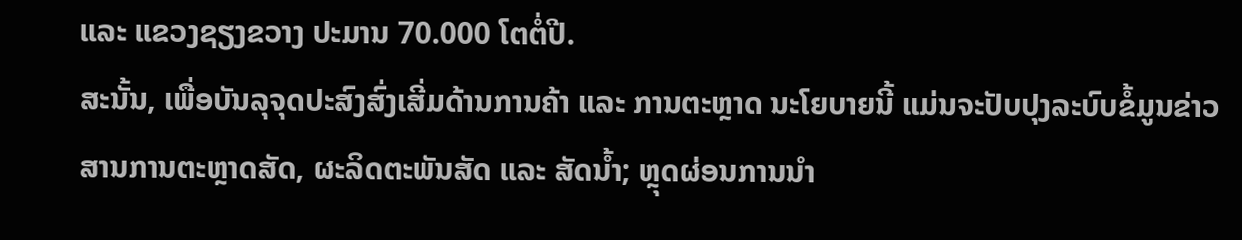ແລະ ແຂວງຊຽງຂວາງ ປະມານ 70.000 ໂຕຕໍ່ປີ.
ສະນັ້ນ, ເພື່ອບັນລຸຈຸດປະສົງສົ່ງເສີ່ມດ້ານການຄ້າ ແລະ ການຕະຫຼາດ ນະໂຍບາຍນີ້ ແມ່ນຈະປັບປຸງລະບົບຂໍ້ມູນຂ່າວສານການຕະຫຼາດສັດ, ຜະລິດຕະພັນສັດ ແລະ ສັດນໍ້າ; ຫຼຸດຜ່ອນການນໍາ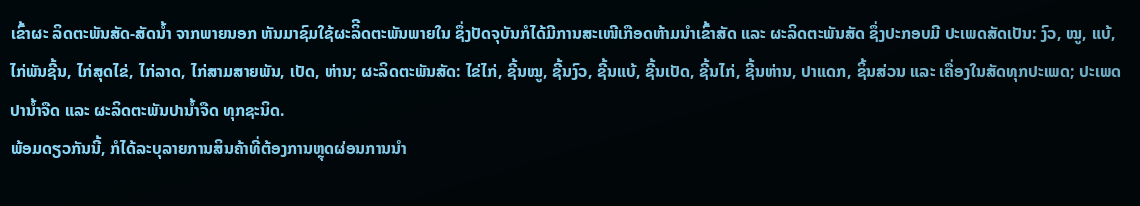ເຂົ້າຜະ ລິດຕະພັນສັດ-ສັດນໍ້າ ຈາກພາຍນອກ ຫັນມາຊົມໃຊ້ຜະລິີດຕະພັນພາຍໃນ ຊຶ່ງປັດຈຸບັນກໍໄດ້ມີການສະເໜີເກືອດຫ້າມນໍາເຂົ້າສັດ ແລະ ຜະລິດຕະພັນສັດ ຊຶ່ງປະກອບມີ ປະເພດສັດເປັນ: ງົວ, ໝູ, ແບ້, ໄກ່ພັນຊີ້ນ, ໄກ່ສຸດໄຂ່, ໄກ່ລາດ, ໄກ່ສາມສາຍພັນ, ເປັດ, ຫ່ານ; ຜະລິດຕະພັນສັດ: ໄຂ່ໄກ່, ຊີ້ນໝູ, ຊີ້ນງົວ, ຊີ້ນແບ້, ຊີ້ນເປັດ, ຊີ້ນໄກ່, ຊີ້ນຫ່ານ, ປາແດກ, ຊິ້ນສ່ວນ ແລະ ເຄື່ອງໃນສັດທຸກປະເພດ; ປະເພດປານໍ້າຈືດ ແລະ ຜະລິດຕະພັນປານໍ້າຈືດ ທຸກຊະນິດ.
ພ້ອມດຽວກັນນີ້, ກໍໄດ້ລະບຸລາຍການສິນຄ້າທີ່ຕ້ອງການຫຼຸດຜ່ອນການນໍາ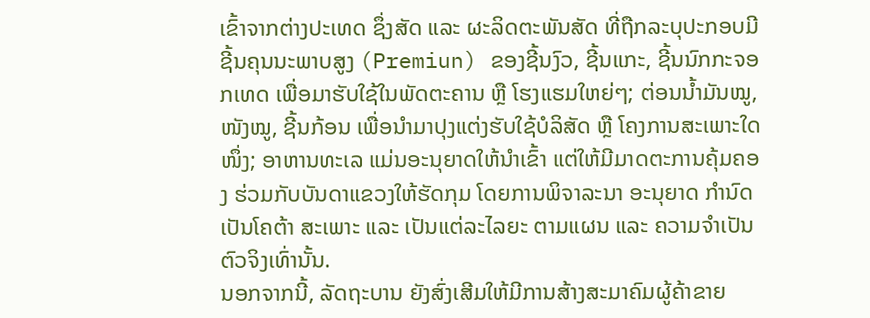ເຂົ້າຈາກຕ່າງປະເທດ ຊຶ່ງສັດ ແລະ ຜະລິດຕະພັນສັດ ທີ່ຖືກລະບຸປະກອບມີ ຊີ້ນຄຸນນະພາບສູງ (Premiun) ຂອງຊີ້ນງົວ, ຊີ້ນແກະ, ຊີ້ນນົກກະຈອກເທດ ເພື່ອມາຮັບໃຊ້ໃນພັດຕະຄານ ຫຼື ໂຮງແຮມໃຫຍ່ໆ; ຕ່ອນນໍ້າມັນໝູ, ໜັງໝູ, ຊີ້ນກ້ອນ ເພື່ອນໍາມາປຸງແຕ່ງຮັບໃຊ້ບໍລິສັດ ຫຼື ໂຄງການສະເພາະໃດໜຶ່ງ; ອາຫານທະເລ ແມ່ນອະນຸຍາດໃຫ້ນໍາເຂົ້າ ແຕ່ໃຫ້ມີມາດຕະການຄຸ້ມຄອງ ຮ່ວມກັບບັນດາແຂວງໃຫ້ຮັດກຸມ ໂດຍການພິຈາລະນາ ອະນຸຍາດ ກຳນົດເປັນໂຄຕ້າ ສະເພາະ ແລະ ເປັນແຕ່ລະໄລຍະ ຕາມແຜນ ແລະ ຄວາມຈໍາເປັນຕົວຈິງເທົ່ານັ້ນ.
ນອກຈາກນີ້, ລັດຖະບານ ຍັງສົ່ງເສີມໃຫ້ມີການສ້າງສະມາຄົມຜູ້ຄ້າຂາຍ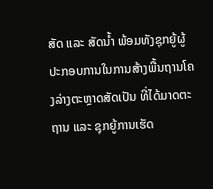ສັດ ແລະ ສັດນໍ້າ ພ້ອມທັງຊຸກຍູ້ຜູ້ປະກອບການໃນການສ້າງພື້ນຖານໂຄງລ່າງຕະຫຼາດສັດເປັນ ທີ່ໄດ້ມາດຕະຖານ ແລະ ຊຸກຍູ້ການເຮັດ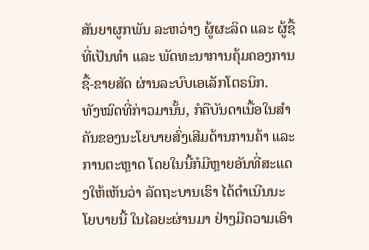ສັນຍາຜູກພັນ ລະຫວ່າງ ຜູ້ຜະລິດ ແລະ ຜູ້ຊື້ ທີ່ເປັນທໍາ ແລະ ພັດທະນາການຄຸ້ມຄອງການຊື້-ຂາຍສັດ ຜ່ານລະບົບເອເລັກໂຕຣນິກ.
ທັງໝົດທີ່ກ່າວມານັ້ນ, ກໍຄືບັນດາເນື້ອໃນສຳຄັນຂອງນະໂຍບາຍສົ່ງເສີມດ້ານການຄ້າ ແລະ ການຕະຫຼາດ ໂດຍໃນນີ້ກໍມີຫຼາຍອັນທີ່ສະແດງໃຫ້ເຫັນວ່າ ລັດຖະບານເຮົາ ໄດ້ດຳເນີນນະໂຍບາຍນີ້ ໃນໄລຍະຜ່ານມາ ຢ່າງມີຄວາມເອົາ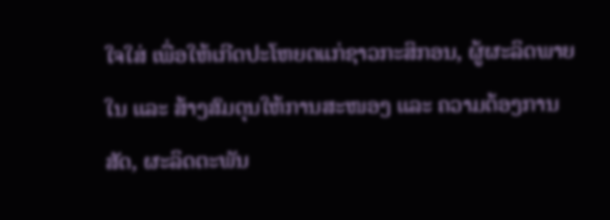ໃຈໃສ່ ເພື່ອໃຫ້ເກີດປະໂຫຍດແກ່ຊາວກະສິກອນ, ຜູ້ຜະລິດພາຍໃນ ແລະ ສ້າງສົມດຸນໃຫ້ການສະໜອງ ແລະ ຄວາມຕ້ອງການ ສັດ, ຜະລິດຕະພັນ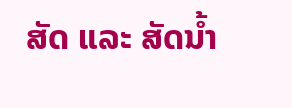ສັດ ແລະ ສັດນໍ້າ